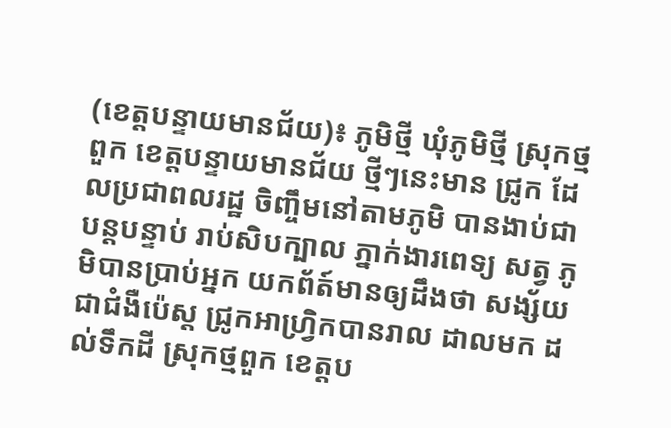(ខេត្តបន្ទាយមានជ័យ)៖ ភូមិថ្មី ឃុំភូមិថ្មី ស្រុកថ្មពួក ខេត្តបន្ទាយមានជ័យ ថ្មីៗនេះមាន ជ្រូក ដែលប្រជាពលរដ្ឋ ចិញ្ចឹមនៅតាមភូមិ បានងាប់ជាបន្តបន្ទាប់ រាប់សិបក្បាល ភ្នាក់ងារពេទ្យ សត្វ ភូមិបានប្រាប់អ្នក យកព័ត៍មានឲ្យដឹងថា សង្ស័យជាជំងឺប៉េស្ត ជ្រូកអាហ្រ្វិកបានរាល ដាលមក ដល់ទឹកដី ស្រុកថ្មពួក ខេត្តប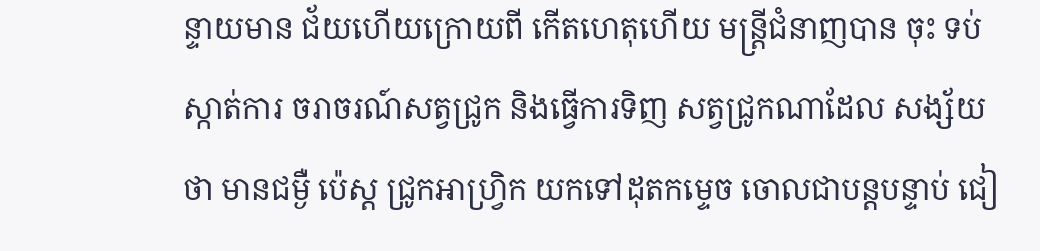ន្ទាយមាន ជ័យហើយក្រោយពី កើតហេតុហើយ មន្ត្រីជំនាញបាន ចុះ ទប់ស្កាត់ការ ចរាចរណ៍សត្វជ្រូក និងធ្វើការទិញ សត្វជ្រូកណាដែល សង្ស័យថា មានជម្ងឺ ប៉េស្ត ជ្រូកអាហ្វ្រិក យកទៅដុតកម្ទេច ចោលជាបន្តបន្ទាប់ ជៀ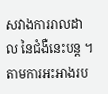សវាងការរាលដាល នៃជំងឺនេះបន្ត ។
តាមការអះអាងរប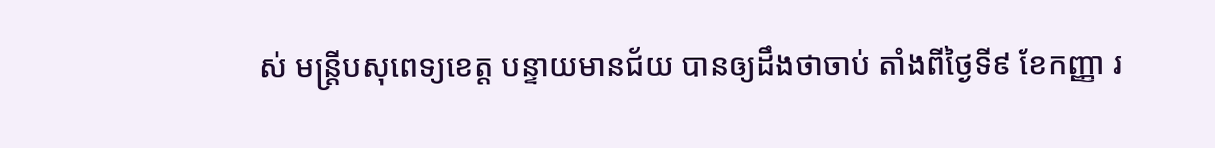ស់ មន្ត្រីបសុពេទ្យខេត្ត បន្ទាយមានជ័យ បានឲ្យដឹងថាចាប់ តាំងពីថ្ងៃទី៩ ខែកញ្ញា រ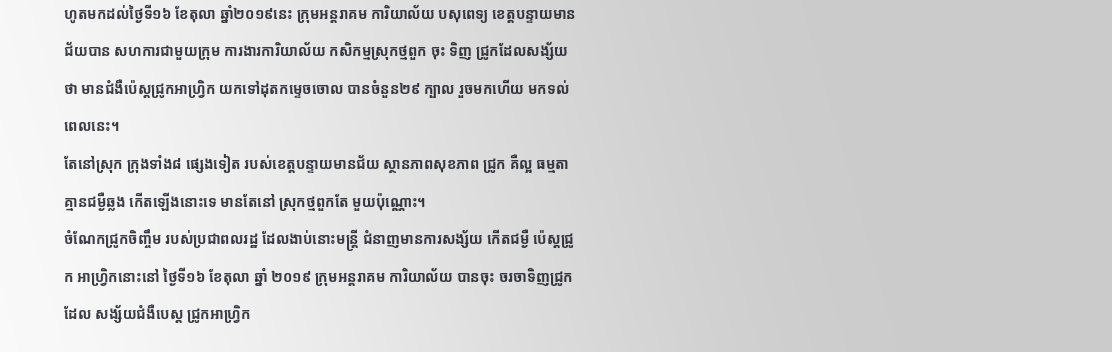ហូតមកដល់ថ្ងៃទី១៦ ខែតុលា ឆ្នាំ២០១៩នេះ ក្រុមអន្តរាគម ការិយាល័យ បសុពេទ្យ ខេត្តបន្ទាយមានជ័យបាន សហការជាមួយក្រុម ការងារការិយាល័យ កសិកម្មស្រុកថ្មពួក ចុះ ទិញ ជ្រូកដែលសង្ស័យថា មានជំងឺប៉េស្តជ្រូកអាហ្វ្រិក យកទៅដុតកម្ទេចចោល បានចំនួន២៩ ក្បាល រួចមកហើយ មកទល់ពេលនេះ។
តែនៅស្រុក ក្រុងទាំង៨ ផ្សេងទៀត របស់ខេត្តបន្ទាយមានជ័យ ស្ថានភាពសុខភាព ជ្រូក គឺល្អ ធម្មតា គ្មានជម្ងឺឆ្លង កើតឡើងនោះទេ មានតែនៅ ស្រុកថ្មពួកតែ មួយប៉ុណ្ណោះ។
ចំណែកជ្រូកចិញ្ចឹម របស់ប្រជាពលរដ្ឋ ដែលងាប់នោះមន្ត្រី ជំនាញមានការសង្ស័យ កើតជម្ងឺ ប៉េស្តជ្រូក អាហ្វ្រិកនោះនៅ ថ្ងៃទី១៦ ខែតុលា ឆ្នាំ ២០១៩ ក្រុមអន្តរាគម ការិយាល័យ បានចុះ ចរចាទិញជ្រូកដែល សង្ស័យជំងឺបេស្ត ជ្រូកអាហ្រ្វិក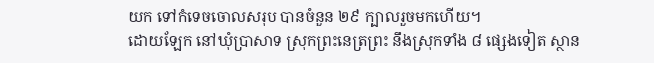យក ទៅកំទេចចោលសរុប បានចំនួន ២៩ ក្បាលរួចមកហើយ។
ដោយឡែក នៅឃុំប្រាសាទ ស្រុកព្រះនេត្រព្រះ នឹងស្រុកទាំង ៨ ផ្សេងទៀត ស្ថាន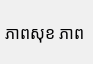ភាពសុខ ភាព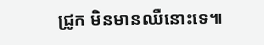ជ្រូក មិនមានឈឺនោះទេ៕